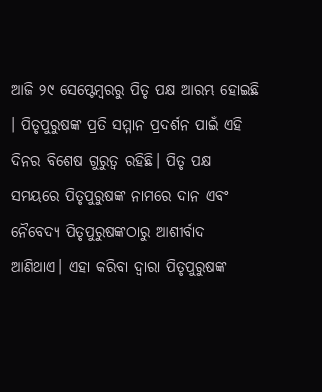ଆଜି ୨୯ ସେପ୍ଟେମ୍ବରରୁ ପିତୃ ପକ୍ଷ ଆରମ୍ଭ ହୋଇଛି । ପିତୃପୁରୁଷଙ୍କ ପ୍ରତି ସମ୍ମାନ ପ୍ରଦର୍ଶନ ପାଇଁ ଏହି ଦିନର ବିଶେଷ ଗୁରୁତ୍ୱ ରହିଛି। ପିତୃ ପକ୍ଷ ସମୟରେ ପିତୃପୁରୁଷଙ୍କ ନାମରେ ଦାନ ଏବଂ ନୈବେଦ୍ୟ ପିତୃପୁରୁଷଙ୍କଠାରୁ ଆଶୀର୍ବାଦ ଆଣିଥାଏ। ଏହା କରିବା ଦ୍ୱାରା ପିତୃପୁରୁଷଙ୍କ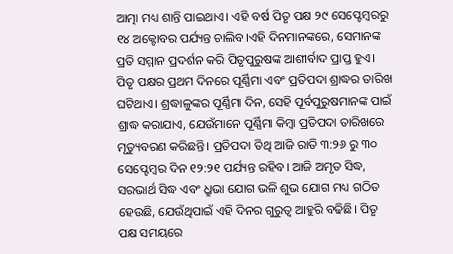ଆତ୍ମା ମଧ୍ୟ ଶାନ୍ତି ପାଇଥାଏ। ଏହି ବର୍ଷ ପିତୃ ପକ୍ଷ ୨୯ ସେପ୍ଟେମ୍ବରରୁ ୧୪ ଅକ୍ଟୋବର ପର୍ଯ୍ୟନ୍ତ ଚାଲିବ।ଏହି ଦିନମାନଙ୍କରେ, ସେମାନଙ୍କ ପ୍ରତି ସମ୍ମାନ ପ୍ରଦର୍ଶନ କରି ପିତୃପୁରୁଷଙ୍କ ଆଶୀର୍ବାଦ ପ୍ରାପ୍ତ ହୁଏ।
ପିତୃ ପକ୍ଷର ପ୍ରଥମ ଦିନରେ ପୂର୍ଣ୍ଣିମା ଏବଂ ପ୍ରତିପଦା ଶ୍ରାଦ୍ଧର ତାରିଖ ଘଟିଥାଏ। ଶ୍ରଦ୍ଧାଳୁଙ୍କର ପୂର୍ଣ୍ଣିମା ଦିନ, ସେହି ପୂର୍ବପୁରୁଷମାନଙ୍କ ପାଇଁ ଶ୍ରାଦ୍ଧ କରାଯାଏ, ଯେଉଁମାନେ ପୂର୍ଣ୍ଣିମା କିମ୍ବା ପ୍ରତିପଦା ତାରିଖରେ ମୃତ୍ୟୁବରଣ କରିଛନ୍ତି। ପ୍ରତିପଦା ତିଥି ଆଜି ରାତି ୩:୨୬ ରୁ ୩୦ ସେପ୍ଟେମ୍ବର ଦିନ ୧୨:୨୧ ପର୍ଯ୍ୟନ୍ତ ରହିବ। ଆଜି ଅମୃତ ସିଦ୍ଧ, ସରଭାର୍ଥ ସିଦ୍ଧ ଏବଂ ଧ୍ରୁଭା ଯୋଗ ଭଳି ଶୁଭ ଯୋଗ ମଧ୍ୟ ଗଠିତ ହେଉଛି, ଯେଉଁଥିପାଇଁ ଏହି ଦିନର ଗୁରୁତ୍ୱ ଆହୁରି ବଢିଛି। ପିତୃ ପକ୍ଷ ସମୟରେ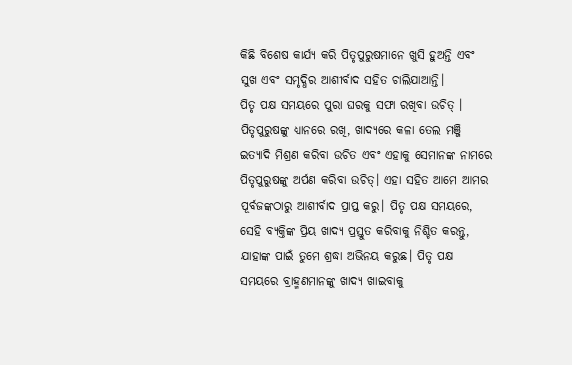କିଛି ବିଶେଷ କାର୍ଯ୍ୟ କରି ପିତୃପୁରୁଷମାନେ ଖୁସି ହୁଅନ୍ତି ଏବଂ ସୁଖ ଏବଂ ସମୃଦ୍ଧିର ଆଶୀର୍ବାଦ ସହିତ ଚାଲିଯାଆନ୍ତି।
ପିତୃ ପକ୍ଷ ସମୟରେ ପୁରା ଘରକୁ ସଫା ରଖିବା ଉଚିତ୍ । ପିତୃପୁରୁଷଙ୍କୁ ଧ୍ୟାନରେ ରଖି, ଖାଦ୍ୟରେ କଳା ତେଲ ମଞ୍ଜି ଇତ୍ୟାଦି ମିଶ୍ରଣ କରିବା ଉଚିତ ଏବଂ ଏହାକୁ ସେମାନଙ୍କ ନାମରେ ପିତୃପୁରୁଷଙ୍କୁ ଅର୍ପଣ କରିବା ଉଚିତ୍। ଏହା ସହିତ ଆମେ ଆମର ପୂର୍ବଜଙ୍କଠାରୁ ଆଶୀର୍ବାଦ ପ୍ରାପ୍ତ କରୁ। ପିତୃ ପକ୍ଷ ସମୟରେ, ସେହି ବ୍ୟକ୍ତିଙ୍କ ପ୍ରିୟ ଖାଦ୍ୟ ପ୍ରସ୍ତୁତ କରିବାକୁ ନିଶ୍ଚିତ କରନ୍ତୁ, ଯାହାଙ୍କ ପାଇଁ ତୁମେ ଶ୍ରଦ୍ଧା ଅଭିନୟ କରୁଛ। ପିତୃ ପକ୍ଷ ସମୟରେ ବ୍ରାହ୍ମଣମାନଙ୍କୁ ଖାଦ୍ୟ ଖାଇବାକୁ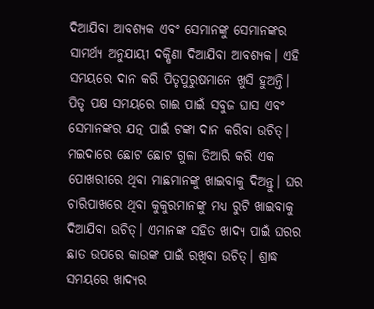ଦିଆଯିବା ଆବଶ୍ୟକ ଏବଂ ସେମାନଙ୍କୁ ସେମାନଙ୍କର ସାମର୍ଥ୍ୟ ଅନୁଯାୟୀ ଦକ୍ଷିଣା ଦିଆଯିବା ଆବଶ୍ୟକ। ଏହି ସମୟରେ ଦାନ କରି ପିତୃପୁରୁଷମାନେ ଖୁସି ହୁଅନ୍ତି।
ପିତୃ ପକ୍ଷ ସମୟରେ ଗାଈ ପାଇଁ ସବୁଜ ଘାସ ଏବଂ ସେମାନଙ୍କର ଯତ୍ନ ପାଇଁ ଟଙ୍କା ଦାନ କରିବା ଉଚିତ୍। ମଇଦାରେ ଛୋଟ ଛୋଟ ଗୁଳା ତିଆରି କରି ଏକ ପୋଖରୀରେ ଥିବା ମାଛମାନଙ୍କୁ ଖାଇବାକୁ ଦିଅନ୍ତୁ। ଘର ଚାରିପାଖରେ ଥିବା କୁକୁରମାନଙ୍କୁ ମଧ୍ୟ ରୁଟି ଖାଇବାକୁ ଦିଆଯିବା ଉଚିତ୍। ଏମାନଙ୍କ ସହିତ ଖାଦ୍ୟ ପାଇଁ ଘରର ଛାତ ଉପରେ କାଉଙ୍କ ପାଇଁ ରଖିବା ଉଚିତ୍। ଶ୍ରାଦ୍ଧ ସମୟରେ ଖାଦ୍ୟର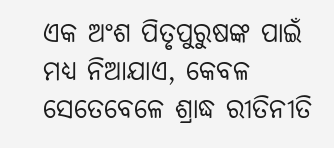ଏକ ଅଂଶ ପିତୃପୁରୁଷଙ୍କ ପାଇଁ ମଧ୍ୟ ନିଆଯାଏ, କେବଳ ସେତେବେଳେ ଶ୍ରାଦ୍ଧ ରୀତିନୀତି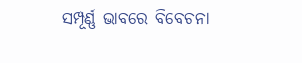ସମ୍ପୂର୍ଣ୍ଣ ଭାବରେ ବିବେଚନା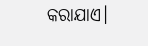କରାଯାଏ।